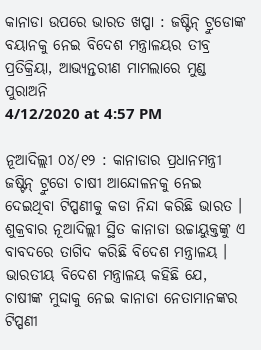କାନାଡା ଉପରେ ଭାରତ ଖପ୍ପା : ଜଷ୍ଟିନ୍ ଟ୍ରୁଡୋଙ୍କ ବୟାନକୁ ନେଇ ବିଦେଶ ମନ୍ତ୍ରାଳୟର ତୀବ୍ର ପ୍ରତିକ୍ରିୟା, ଆଭ୍ୟନ୍ତରୀଣ ମାମଲାରେ ମୁଣ୍ଡ ପୁରାଅନି
4/12/2020 at 4:57 PM

ନୂଆଦିଲ୍ଲୀ ୦୪/୧୨ : କାନାଡାର ପ୍ରଧାନମନ୍ତ୍ରୀ ଜଷ୍ଟିନ୍ ଟ୍ରୁଡୋ ଚାଷୀ ଆନ୍ଦୋଳନକୁ ନେଇ ଦେଇଥିବା ଟିପ୍ପଣୀକୁ କଡା ନିନ୍ଦା କରିଛି ଭାରତ । ଶୁକ୍ରବାର ନୂଆଦିଲ୍ଲୀ ସ୍ଥିତ କାନାଡା ଉଚ୍ଚାୟୁକ୍ତଙ୍କୁ ଏ ବାବଦରେ ତାଗିଦ କରିଛି ବିଦେଶ ମନ୍ତ୍ରାଳୟ । ଭାରତୀୟ ବିଦେଶ ମନ୍ତ୍ରାଳୟ କହିଛି ଯେ, ଚାଷୀଙ୍କ ମୁଦ୍ଦାକୁ ନେଇ କାନାଡା ନେତାମାନଙ୍କର ଟିପ୍ପଣୀ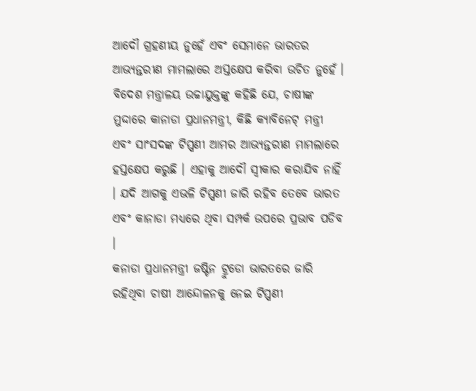ଆଦୌ ଗ୍ରହଣୀୟ ନୁହେଁ ଏବଂ ସେମାନେ ଭାରତର ଆଭ୍ୟନ୍ତରୀଣ ମାମଲାରେ ଅସ୍ତକ୍ଷେପ କରିବା ଉଚିତ ନୁହେଁ ।
ବିଦେଶ ମନ୍ତ୍ରାଳୟ ଉଚ୍ଚାୟୁକ୍ତଙ୍କୁ କହିଛି ଯେ, ଚାଷୀଙ୍କ ମୁଦ୍ଦାରେ କାନାଡା ପ୍ରଧାନମନ୍ତ୍ରୀ, କିଛି କ୍ୟାବିନେଟ୍ ମନ୍ତ୍ରୀ ଏବଂ ସାଂସଦଙ୍କ ଟିପ୍ପଣୀ ଆମର ଆଭ୍ୟନ୍ତରୀଣ ମାମଲାରେ ହସ୍ତକ୍ଷେପ କରୁଛି । ଏହାକୁ ଆଦୌ ସ୍ବୀକାର କରାଯିବ ନାହିଁ । ଯଦି ଆଗକୁ ଏଭଳି ଟିପ୍ପଣୀ ଜାରି ରହିବ ତେବେ ଭାରତ ଏବଂ କାନାଡା ମଧ୍ୟରେ ଥିବା ସମ୍ପର୍କ ଉପରେ ପ୍ରଭାବ ପଡିବ ।
କନାଡା ପ୍ରଧାନମନ୍ତ୍ରୀ ଜଷ୍ଟିନ ଟ୍ରୁଡୋ ଭାରତରେ ଜାରି ରହିଥିବା ଚାଷୀ ଆନ୍ଦୋଳନକୁ ନେଇ ଟିପ୍ପଣୀ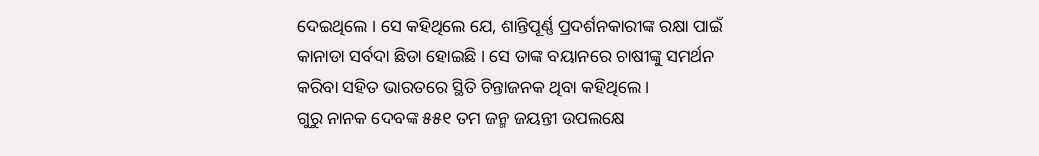ଦେଇଥିଲେ । ସେ କହିଥିଲେ ଯେ, ଶାନ୍ତିପୂର୍ଣ୍ଣ ପ୍ରଦର୍ଶନକାରୀଙ୍କ ରକ୍ଷା ପାଇଁ କାନାଡା ସର୍ବଦା ଛିଡା ହୋଇଛି । ସେ ତାଙ୍କ ବୟାନରେ ଚାଷୀଙ୍କୁ ସମର୍ଥନ କରିବା ସହିତ ଭାରତରେ ସ୍ଥିତି ଚିନ୍ତାଜନକ ଥିବା କହିଥିଲେ ।
ଗୁରୁ ନାନକ ଦେବଙ୍କ ୫୫୧ ତମ ଜନ୍ମ ଜୟନ୍ତୀ ଉପଲକ୍ଷେ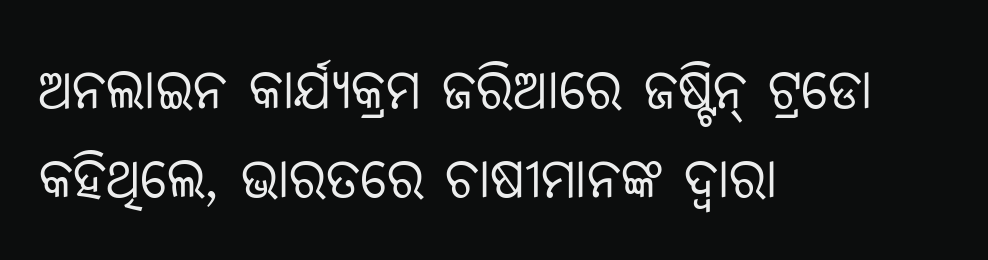ଅନଲାଇନ କାର୍ଯ୍ୟକ୍ରମ ଜରିଆରେ ଜଷ୍ଟିନ୍ ଟ୍ରଡୋ କହିଥିଲେ, ଭାରତରେ ଚାଷୀମାନଙ୍କ ଦ୍ବାରା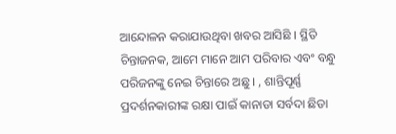ଆନ୍ଦୋଳନ କରାଯାଉଥିବା ଖବର ଆସିଛି । ସ୍ଥିତି ଚିନ୍ତାଜନକ, ଆମେ ମାନେ ଆମ ପରିବାର ଏବଂ ବନ୍ଧୁ ପରିଜନଙ୍କୁ ନେଇ ଚିନ୍ତାରେ ଅଛୁ । , ଶାନ୍ତିପୂର୍ଣ୍ଣ ପ୍ରଦର୍ଶନକାରୀଙ୍କ ରକ୍ଷା ପାଇଁ କାନାଡା ସର୍ବଦା ଛିଡା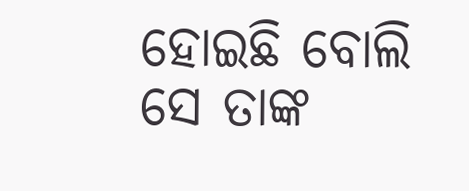ହୋଇଛି ବୋଲି ସେ ତାଙ୍କ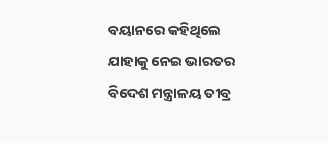ବୟାନରେ କହିଥିଲେ ଯାହାକୁ ନେଇ ଭାରତର ବିଦେଶ ମନ୍ତ୍ରାଳୟ ତୀବ୍ର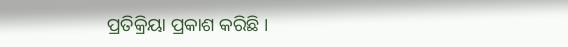ପ୍ରତିକ୍ରିୟା ପ୍ରକାଶ କରିଛି ।